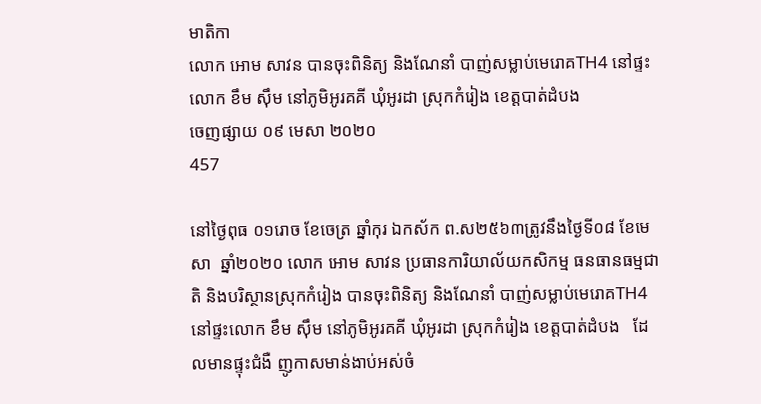មាតិកា
លោក អោម សាវន បានចុះពិនិត្យ និងណែនាំ បាញ់សម្លាប់មេរោគTH4 នៅផ្ទះលោក ខឹម ស៊ឹម នៅភូមិអូរគគី ឃុំអូរដា ស្រុកកំរៀង ខេត្តបាត់ដំបង
ចេញផ្សាយ ០៩ មេសា ២០២០
457

នៅថ្ងៃពុធ ០១រោច ខែចេត្រ ឆ្នាំកុរ ឯកស័ក ព.ស២៥៦៣ត្រូវនឹងថ្ងៃទី០៨ ខែមេសា  ឆ្នាំ២០២០ លោក អោម សាវន ប្រធានការិយាល័យកសិកម្ម ធនធានធម្មជាតិ និងបរិស្ថានស្រុកកំរៀង បានចុះពិនិត្យ និងណែនាំ បាញ់សម្លាប់មេរោគTH4 នៅផ្ទះលោក ខឹម ស៊ឹម នៅភូមិអូរគគី ឃុំអូរដា ស្រុកកំរៀង ខេត្តបាត់ដំបង   ដែលមានផ្ទុះជំងឺ ញូកាសមាន់ងាប់អស់ចំ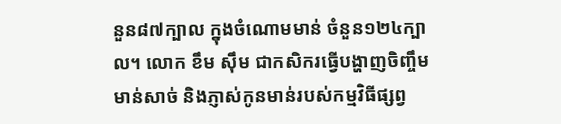នួន៨៧ក្បាល ក្នុងចំណោមមាន់ ចំនួន១២៤ក្បាល។ លោក ខឹម ស៊ឹម ជាកសិករធ្វើបង្ហាញចិញ្ចឹមមាន់សាច់ និងភ្ញាស់កូនមាន់របស់កម្មវិធីផ្សព្វ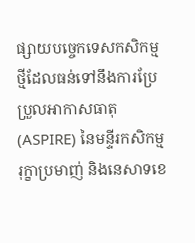ផ្សាយបច្ចេកទេសកសិកម្មថ្មីដែលធន់ទៅនឹងការប្រែប្រួលអាកាសធាតុ (ASPIRE) នៃមន្ទីរកសិកម្ម រុក្ខាប្រមាញ់ និងនេសាទខេ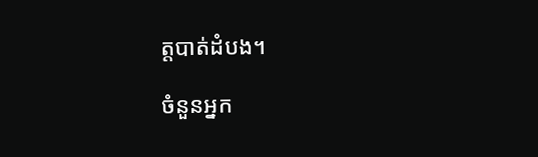ត្តបាត់ដំបង។

ចំនួនអ្នក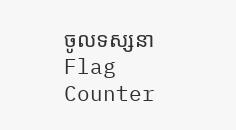ចូលទស្សនា
Flag Counter